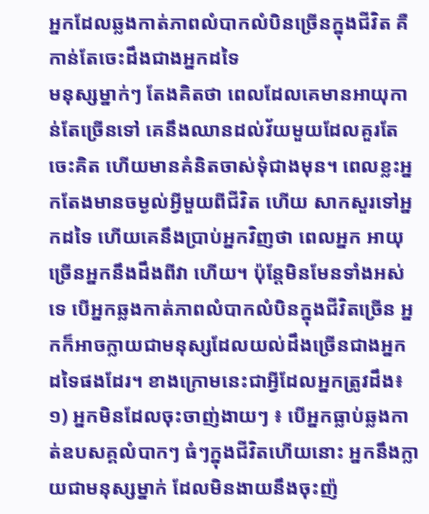អ្នកដែលឆ្លងកាត់ភាពលំបាកលំបិនច្រើនក្នុងជីវិត គឺកាន់តែចេះដឹងជាងអ្នកដទៃ
មនុស្សម្នាក់ៗ តែងគិតថា ពេលដែលគេមានអាយុកាន់តែច្រើនទៅ គេនឹងឈានដល់វ័យមួយដែលគួរតែ ចេះគិត ហើយមានគំនិតចាស់ទុំជាងមុន។ ពេលខ្លះអ្នកតែងមានចម្ងល់អ្វីមួយពីជីវិត ហើយ សាកសួរទៅអ្នកដទៃ ហើយគេនឹងប្រាប់អ្នកវិញថា ពេលអ្នក អាយុច្រើនអ្នកនឹងដឹងពីវា ហើយ។ ប៉ុន្តែមិនមែនទាំងអស់ទេ បើអ្នកឆ្លងកាត់ភាពលំបាកលំបិនក្នុងជីវិតច្រើន អ្នកក៏អាចក្លាយជាមនុស្សដែលយល់ដឹងច្រើនជាងអ្នកដទៃផងដែរ។ ខាងក្រោមនេះជាអ្វីដែលអ្នកត្រូវដឹង៖
១) អ្នកមិនដែលចុះចាញ់ងាយៗ ៖ បើអ្នកធ្លាប់ឆ្លងកាត់ឧបសគ្គលំបាកៗ ធំៗក្នុងជីវិតហើយនោះ អ្នកនឹងក្លាយជាមនុស្សម្នាក់ ដែលមិនងាយនឹងចុះញ៉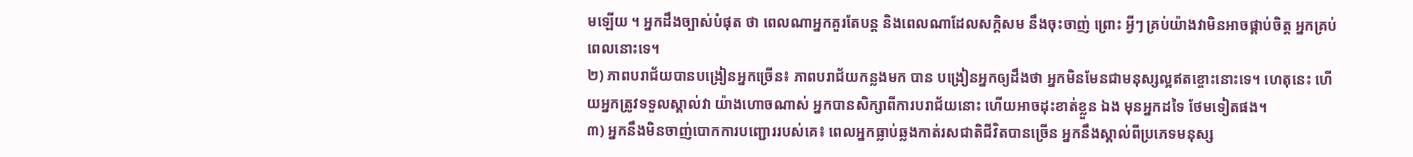មឡើយ ។ អ្នកដឹងច្បាស់បំផុត ថា ពេលណាអ្នកគួរតែបន្ត និងពេលណាដែលសក្ដិសម នឹងចុះចាញ់ ព្រោះ អ្វីៗ គ្រប់យ៉ាងវាមិនអាចផ្គាប់ចិត្ត អ្នកគ្រប់ពេលនោះទេ។
២) ភាពបរាជ័យបានបង្រៀនអ្នកច្រើន៖ ភាពបរាជ័យកន្លងមក បាន បង្រៀនអ្នកឲ្យដឹងថា អ្នកមិនមែនជាមនុស្សល្អឥតខ្ចោះនោះទេ។ ហេតុនេះ ហើយអ្នកត្រូវទទួលស្គាល់វា យ៉ាងហោចណាស់ អ្នកបានសិក្សាពីការបរាជ័យនោះ ហើយអាចដុះខាត់ខ្លួន ឯង មុនអ្នកដទៃ ថែមទៀតផង។
៣) អ្នកនឹងមិនចាញ់បោកការបញ្ជោររបស់គេ៖ ពេលអ្នកធ្លាប់ឆ្លងកាត់រសជាតិជីវិតបានច្រើន អ្នកនឹងស្គាល់ពីប្រភេទមនុស្ស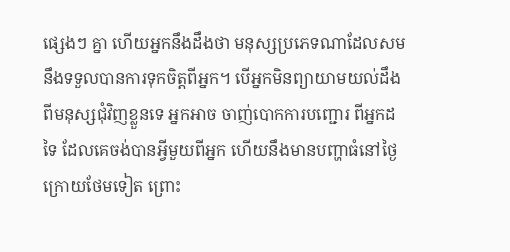ផ្សេងៗ គ្នា ហើយអ្នកនឹងដឹងថា មនុស្សប្រភេទណាដែលសមនឹងទទួលបានការទុកចិត្តពីអ្នក។ បើអ្នកមិនព្យាយាមយល់ដឹងពីមនុស្សជុំវិញខ្លួនទេ អ្នកអាច ចាញ់បោកការបញ្ជោរ ពីអ្នកដទៃ ដែលគេចង់បានអ្វីមួយពីអ្នក ហើយនឹងមានបញ្ហាធំនៅថ្ងៃក្រោយថែមទៀត ព្រោះ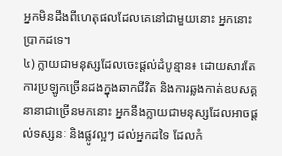អ្នកមិនដឹងពីហេតុផលដែលគេនៅជាមួយនោះ អ្នកនោះប្រាកដទេ។
៤) ក្លាយជាមនុស្សដែលចេះផ្ដល់ដំបូន្មាន៖ ដោយសារតែការប្រឡូកច្រើនដងក្នុងឆាកជីវិត និងការឆ្លងកាត់ឧបសគ្គនានាជាច្រើនមកនោះ អ្នកនឹងក្លាយជាមនុស្សដែលអាចផ្ដល់ទស្សនៈ និងផ្លូវល្អៗ ដល់អ្នកដទៃ ដែលកំ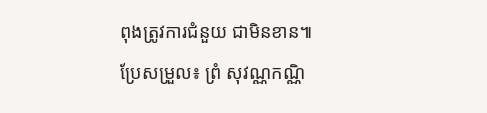ពុងត្រូវការជំនួយ ជាមិនខាន៕
ប្រែសម្រួល៖ ព្រំ សុវណ្ណកណ្ណិ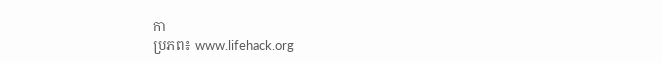កា
ប្រភព៖ www.lifehack.org